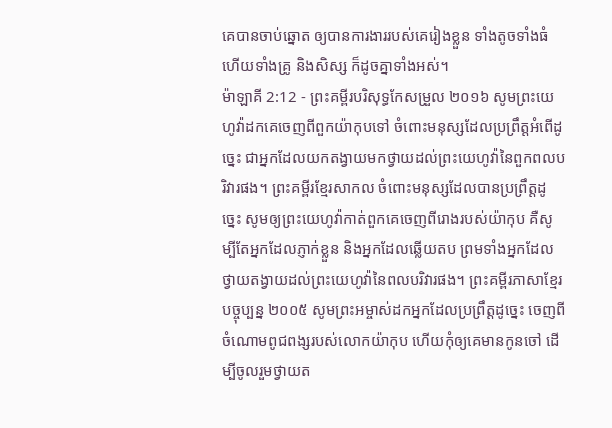គេបានចាប់ឆ្នោត ឲ្យបានការងាររបស់គេរៀងខ្លួន ទាំងតូចទាំងធំ ហើយទាំងគ្រូ និងសិស្ស ក៏ដូចគ្នាទាំងអស់។
ម៉ាឡាគី 2:12 - ព្រះគម្ពីរបរិសុទ្ធកែសម្រួល ២០១៦ សូមព្រះយេហូវ៉ាដកគេចេញពីពួកយ៉ាកុបទៅ ចំពោះមនុស្សដែលប្រព្រឹត្តអំពើដូច្នេះ ជាអ្នកដែលយកតង្វាយមកថ្វាយដល់ព្រះយេហូវ៉ានៃពួកពលបរិវារផង។ ព្រះគម្ពីរខ្មែរសាកល ចំពោះមនុស្សដែលបានប្រព្រឹត្តដូច្នេះ សូមឲ្យព្រះយេហូវ៉ាកាត់ពួកគេចេញពីរោងរបស់យ៉ាកុប គឺសូម្បីតែអ្នកដែលភ្ញាក់ខ្លួន និងអ្នកដែលឆ្លើយតប ព្រមទាំងអ្នកដែលថ្វាយតង្វាយដល់ព្រះយេហូវ៉ានៃពលបរិវារផង។ ព្រះគម្ពីរភាសាខ្មែរបច្ចុប្បន្ន ២០០៥ សូមព្រះអម្ចាស់ដកអ្នកដែលប្រព្រឹត្តដូច្នេះ ចេញពីចំណោមពូជពង្សរបស់លោកយ៉ាកុប ហើយកុំឲ្យគេមានកូនចៅ ដើម្បីចូលរួមថ្វាយត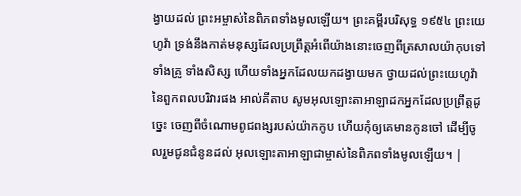ង្វាយដល់ ព្រះអម្ចាស់នៃពិភពទាំងមូលឡើយ។ ព្រះគម្ពីរបរិសុទ្ធ ១៩៥៤ ព្រះយេហូវ៉ា ទ្រង់នឹងកាត់មនុស្សដែលប្រព្រឹត្តអំពើយ៉ាងនោះចេញពីត្រសាលយ៉ាកុបទៅ ទាំងគ្រូ ទាំងសិស្ស ហើយទាំងអ្នកដែលយកដង្វាយមក ថ្វាយដល់ព្រះយេហូវ៉ានៃពួកពលបរិវារផង អាល់គីតាប សូមអុលឡោះតាអាឡាដកអ្នកដែលប្រព្រឹត្តដូច្នេះ ចេញពីចំណោមពូជពង្សរបស់យ៉ាកកូប ហើយកុំឲ្យគេមានកូនចៅ ដើម្បីចូលរួមជូនជំនូនដល់ អុលឡោះតាអាឡាជាម្ចាស់នៃពិភពទាំងមូលឡើយ។ |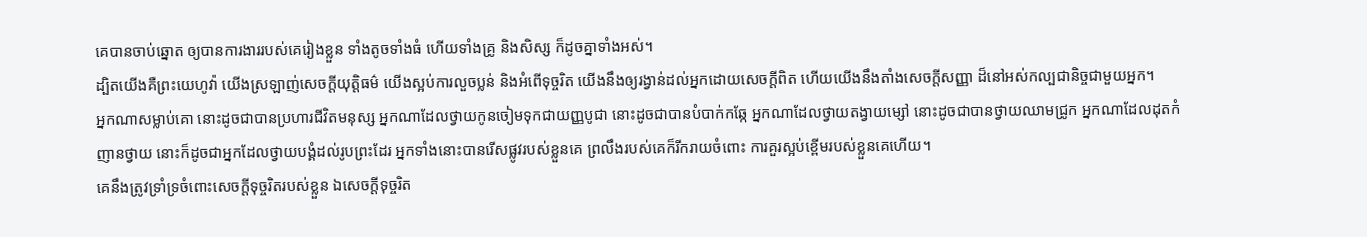គេបានចាប់ឆ្នោត ឲ្យបានការងាររបស់គេរៀងខ្លួន ទាំងតូចទាំងធំ ហើយទាំងគ្រូ និងសិស្ស ក៏ដូចគ្នាទាំងអស់។
ដ្បិតយើងគឺព្រះយេហូវ៉ា យើងស្រឡាញ់សេចក្ដីយុត្តិធម៌ យើងស្អប់ការលួចប្លន់ និងអំពើទុច្ចរិត យើងនឹងឲ្យរង្វាន់ដល់អ្នកដោយសេចក្ដីពិត ហើយយើងនឹងតាំងសេចក្ដីសញ្ញា ដ៏នៅអស់កល្បជានិច្ចជាមួយអ្នក។
អ្នកណាសម្លាប់គោ នោះដូចជាបានប្រហារជីវិតមនុស្ស អ្នកណាដែលថ្វាយកូនចៀមទុកជាយញ្ញបូជា នោះដូចជាបានបំបាក់កឆ្កែ អ្នកណាដែលថ្វាយតង្វាយម្សៅ នោះដូចជាបានថ្វាយឈាមជ្រូក អ្នកណាដែលដុតកំញានថ្វាយ នោះក៏ដូចជាអ្នកដែលថ្វាយបង្គំដល់រូបព្រះដែរ អ្នកទាំងនោះបានរើសផ្លូវរបស់ខ្លួនគេ ព្រលឹងរបស់គេក៏រីករាយចំពោះ ការគួរស្អប់ខ្ពើមរបស់ខ្លួនគេហើយ។
គេនឹងត្រូវទ្រាំទ្រចំពោះសេចក្ដីទុច្ចរិតរបស់ខ្លួន ឯសេចក្ដីទុច្ចរិត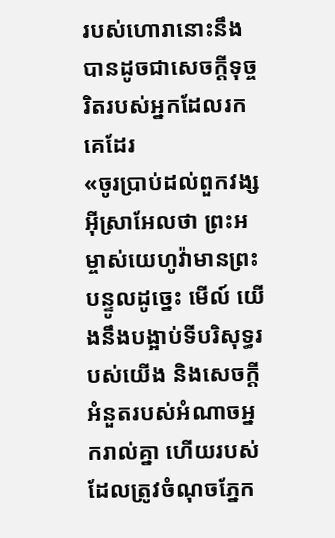របស់ហោរានោះនឹងបានដូចជាសេចក្ដីទុច្ចរិតរបស់អ្នកដែលរកគេដែរ
«ចូរប្រាប់ដល់ពួកវង្សអ៊ីស្រាអែលថា ព្រះអម្ចាស់យេហូវ៉ាមានព្រះបន្ទូលដូច្នេះ មើល៍ យើងនឹងបង្អាប់ទីបរិសុទ្ធរបស់យើង និងសេចក្ដីអំនួតរបស់អំណាចអ្នករាល់គ្នា ហើយរបស់ដែលត្រូវចំណុចភ្នែក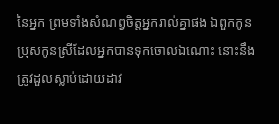នៃអ្នក ព្រមទាំងសំណព្វចិត្តអ្នករាល់គ្នាផង ឯពួកកូនប្រុសកូនស្រីដែលអ្នកបានទុកចោលឯណោះ នោះនឹងត្រូវដួលស្លាប់ដោយដាវ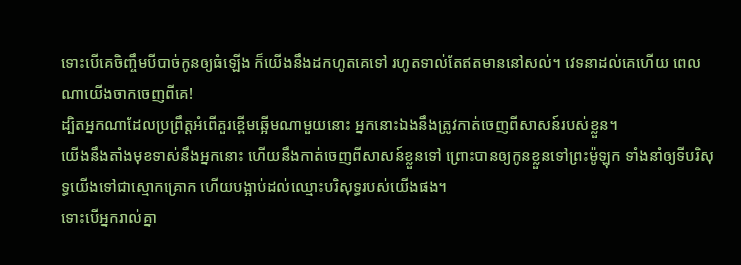ទោះបើគេចិញ្ចឹមបីបាច់កូនឲ្យធំឡើង ក៏យើងនឹងដកហូតគេទៅ រហូតទាល់តែឥតមាននៅសល់។ វេទនាដល់គេហើយ ពេលណាយើងចាកចេញពីគេ!
ដ្បិតអ្នកណាដែលប្រព្រឹត្តអំពើគួរខ្ពើមឆ្អើមណាមួយនោះ អ្នកនោះឯងនឹងត្រូវកាត់ចេញពីសាសន៍របស់ខ្លួន។
យើងនឹងតាំងមុខទាស់នឹងអ្នកនោះ ហើយនឹងកាត់ចេញពីសាសន៍ខ្លួនទៅ ព្រោះបានឲ្យកូនខ្លួនទៅព្រះម៉ូឡុក ទាំងនាំឲ្យទីបរិសុទ្ធយើងទៅជាស្មោកគ្រោក ហើយបង្អាប់ដល់ឈ្មោះបរិសុទ្ធរបស់យើងផង។
ទោះបើអ្នករាល់គ្នា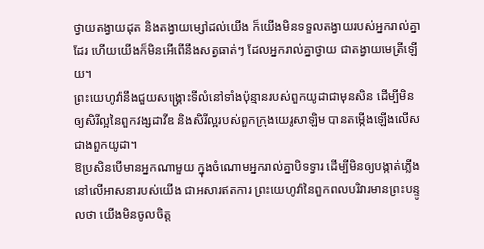ថ្វាយតង្វាយដុត និងតង្វាយម្សៅដល់យើង ក៏យើងមិនទទួលតង្វាយរបស់អ្នករាល់គ្នាដែរ ហើយយើងក៏មិនអើពើនឹងសត្វធាត់ៗ ដែលអ្នករាល់គ្នាថ្វាយ ជាតង្វាយមេត្រីឡើយ។
ព្រះយេហូវ៉ានឹងជួយសង្គ្រោះទីលំនៅទាំងប៉ុន្មានរបស់ពួកយូដាជាមុនសិន ដើម្បីមិនឲ្យសិរីល្អនៃពួកវង្សដាវីឌ និងសិរីល្អរបស់ពួកក្រុងយេរូសាឡិម បានតម្កើងឡើងលើសជាងពួកយូដា។
ឱប្រសិនបើមានអ្នកណាមួយ ក្នុងចំណោមអ្នករាល់គ្នាបិទទ្វារ ដើម្បីមិនឲ្យបង្កាត់ភ្លើងនៅលើអាសនារបស់យើង ជាអសារឥតការ ព្រះយេហូវ៉ានៃពួកពលបរិវារមានព្រះបន្ទូលថា យើងមិនចូលចិត្ត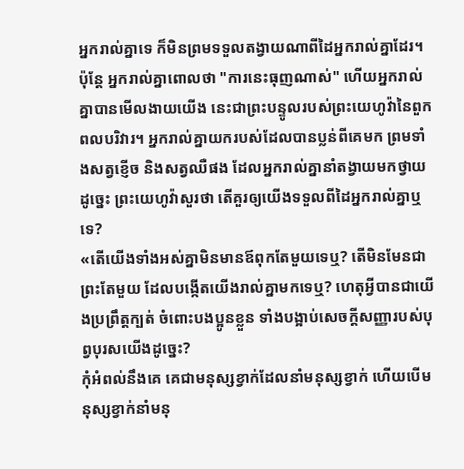អ្នករាល់គ្នាទេ ក៏មិនព្រមទទួលតង្វាយណាពីដៃអ្នករាល់គ្នាដែរ។
ប៉ុន្តែ អ្នករាល់គ្នាពោលថា "ការនេះធុញណាស់" ហើយអ្នករាល់គ្នាបានមើលងាយយើង នេះជាព្រះបន្ទូលរបស់ព្រះយេហូវ៉ានៃពួកពលបរិវារ។ អ្នករាល់គ្នាយករបស់ដែលបានប្លន់ពីគេមក ព្រមទាំងសត្វខ្ញើច និងសត្វឈឺផង ដែលអ្នករាល់គ្នានាំតង្វាយមកថ្វាយ ដូច្នេះ ព្រះយេហូវ៉ាសួរថា តើគួរឲ្យយើងទទួលពីដៃអ្នករាល់គ្នាឬទេ?
«តើយើងទាំងអស់គ្នាមិនមានឪពុកតែមួយទេឬ? តើមិនមែនជាព្រះតែមួយ ដែលបង្កើតយើងរាល់គ្នាមកទេឬ? ហេតុអ្វីបានជាយើងប្រព្រឹត្តក្បត់ ចំពោះបងប្អូនខ្លួន ទាំងបង្អាប់សេចក្ដីសញ្ញារបស់បុព្វបុរសយើងដូច្នេះ?
កុំអំពល់នឹងគេ គេជាមនុស្សខ្វាក់ដែលនាំមនុស្សខ្វាក់ ហើយបើមនុស្សខ្វាក់នាំមនុ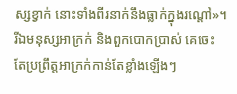ស្សខ្វាក់ នោះទាំងពីរនាក់នឹងធ្លាក់ក្នុងរណ្តៅ»។
រីឯមនុស្សអាក្រក់ និងពួកបោកប្រាស់ គេចេះតែប្រព្រឹត្តអាក្រក់កាន់តែខ្លាំងឡើងៗ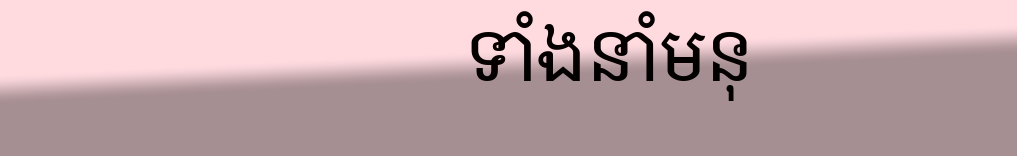ទាំងនាំមនុ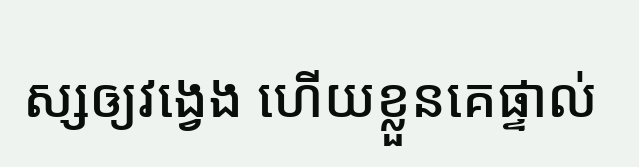ស្សឲ្យវង្វេង ហើយខ្លួនគេផ្ទាល់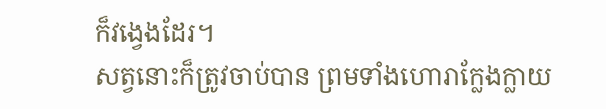ក៏វង្វេងដែរ។
សត្វនោះក៏ត្រូវចាប់បាន ព្រមទាំងហោរាក្លែងក្លាយ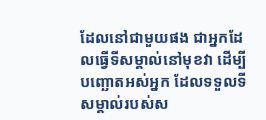ដែលនៅជាមួយផង ជាអ្នកដែលធ្វើទីសម្គាល់នៅមុខវា ដើម្បីបញ្ឆោតអស់អ្នក ដែលទទួលទីសម្គាល់របស់ស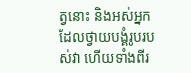ត្វនោះ និងអស់អ្នកដែលថ្វាយបង្គំរូបរបស់វា ហើយទាំងពីរ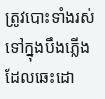ត្រូវបោះទាំងរស់ ទៅក្នុងបឹងភ្លើងដែលឆេះដោ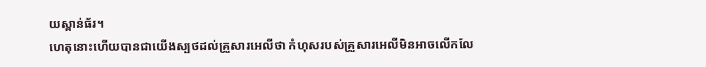យស្ពាន់ធ័រ។
ហេតុនោះហើយបានជាយើងស្បថដល់គ្រួសារអេលីថា កំហុសរបស់គ្រួសារអេលីមិនអាចលើកលែ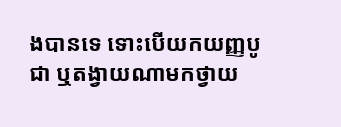ងបានទេ ទោះបើយកយញ្ញបូជា ឬតង្វាយណាមកថ្វាយ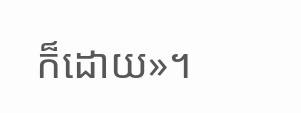ក៏ដោយ»។